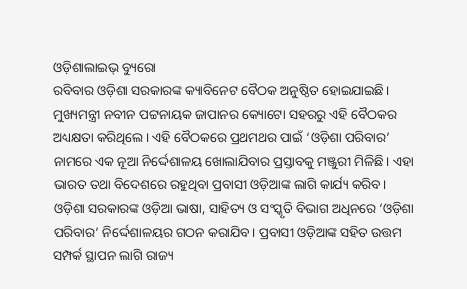ଓଡ଼ିଶାଲାଇଭ୍ ବ୍ୟୁରୋ
ରବିବାର ଓଡ଼ିଶା ସରକାରଙ୍କ କ୍ୟାବିନେଟ ବୈଠକ ଅନୁଷ୍ଠିତ ହୋଇଯାଇଛି। ମୁଖ୍ୟମନ୍ତ୍ରୀ ନବୀନ ପଟ୍ଟନାୟକ ଜାପାନର କ୍ୟୋଟୋ ସହରରୁ ଏହି ବୈଠକର ଅଧ୍ୟକ୍ଷତା କରିଥିଲେ। ଏହି ବୈଠକରେ ପ୍ରଥମଥର ପାଇଁ ‘ଓଡ଼ିଶା ପରିବାର’ ନାମରେ ଏକ ନୂଆ ନିର୍ଦ୍ଦେଶାଳୟ ଖୋଲାଯିବାର ପ୍ରସ୍ତାବକୁ ମଞ୍ଜୁରୀ ମିଳିଛି। ଏହା ଭାରତ ତଥା ବିଦେଶରେ ରହୁଥିବା ପ୍ରବାସୀ ଓଡ଼ିଆଙ୍କ ଲାଗି କାର୍ଯ୍ୟ କରିବ।
ଓଡ଼ିଶା ସରକାରଙ୍କ ଓଡ଼ିଆ ଭାଷା, ସାହିତ୍ୟ ଓ ସଂସ୍କୃତି ବିଭାଗ ଅଧିନରେ ‘ଓଡ଼ିଶା ପରିବାର’ ନିର୍ଦ୍ଦେଶାଳୟର ଗଠନ କରାଯିବ। ପ୍ରବାସୀ ଓଡ଼ିଆଙ୍କ ସହିତ ଉତ୍ତମ ସମ୍ପର୍କ ସ୍ଥାପନ ଲାଗି ରାଜ୍ୟ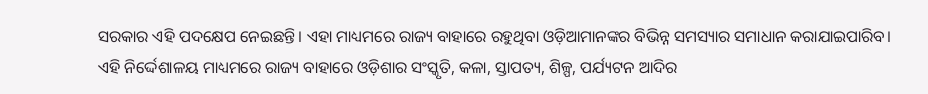ସରକାର ଏହି ପଦକ୍ଷେପ ନେଇଛନ୍ତି। ଏହା ମାଧ୍ୟମରେ ରାଜ୍ୟ ବାହାରେ ରହୁଥିବା ଓଡ଼ିଆମାନଙ୍କର ବିଭିନ୍ନ ସମସ୍ୟାର ସମାଧାନ କରାଯାଇପାରିବ।
ଏହି ନିର୍ଦ୍ଦେଶାଳୟ ମାଧ୍ୟମରେ ରାଜ୍ୟ ବାହାରେ ଓଡ଼ିଶାର ସଂସ୍କୃତି, କଳା, ସ୍ତାପତ୍ୟ, ଶିଳ୍ପ, ପର୍ଯ୍ୟଟନ ଆଦିର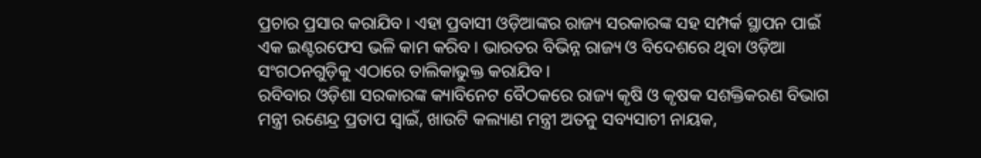ପ୍ରଚାର ପ୍ରସାର କରାଯିବ। ଏହା ପ୍ରବାସୀ ଓଡ଼ିଆଙ୍କର ରାଜ୍ୟ ସରକାରଙ୍କ ସହ ସମ୍ପର୍କ ସ୍ଥାପନ ପାଇଁ ଏକ ଇଣ୍ଟରଫେସ ଭଳି କାମ କରିବ। ଭାରତର ବିଭିନ୍ନ ରାଜ୍ୟ ଓ ବିଦେଶରେ ଥିବା ଓଡ଼ିଆ ସଂଗଠନଗୁଡ଼ିକୁ ଏଠାରେ ତାଲିକାଭୁକ୍ତ କରାଯିବ।
ରବିବାର ଓଡ଼ିଶା ସରକାରଙ୍କ କ୍ୟାବିନେଟ ବୈଠକରେ ରାଜ୍ୟ କୃଷି ଓ କୃଷକ ସଶକ୍ତିକରଣ ବିଭାଗ ମନ୍ତ୍ରୀ ରଣେନ୍ଦ୍ର ପ୍ରତାପ ସ୍ଵାଇଁ, ଖାଉଟି କଲ୍ୟାଣ ମନ୍ତ୍ରୀ ଅତନୁ ସବ୍ୟସାଚୀ ନାୟକ,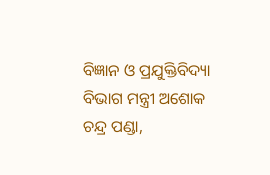ବିଜ୍ଞାନ ଓ ପ୍ରଯୁକ୍ତିବିଦ୍ୟା ବିଭାଗ ମନ୍ତ୍ରୀ ଅଶୋକ ଚନ୍ଦ୍ର ପଣ୍ଡା,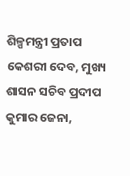ଶିଳ୍ପମନ୍ତ୍ରୀ ପ୍ରତାପ କେଶରୀ ଦେବ, ମୁଖ୍ୟ ଶାସନ ସଚିବ ପ୍ରଦୀପ କୁମାର ଜେନା,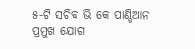୫-ଟି ସଚିବ ଭି କେ ପାଣ୍ଡିଆନ ପ୍ରମୁଖ ଯୋଗ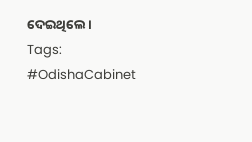ଦେଇଥିଲେ।
Tags: #OdishaCabinet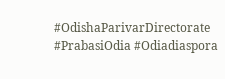#OdishaParivarDirectorate #PrabasiOdia #Odiadiaspora